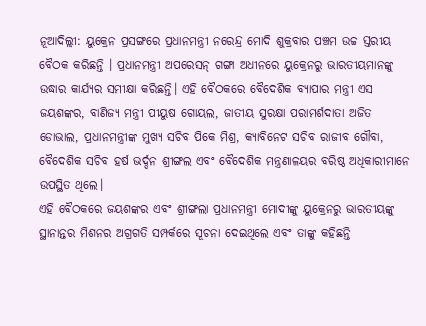ନୂଆଦିଲ୍ଲୀ: ୟୁକ୍ରେନ ପ୍ରସଙ୍ଗରେ ପ୍ରଧାନମନ୍ତ୍ରୀ ନରେନ୍ଦ୍ର ମୋଦି ଶୁକ୍ରବାର ପଞ୍ଚମ ଉଚ୍ଚ ସ୍ତରୀୟ ବୈଠକ କରିଛନ୍ତି । ପ୍ରଧାନମନ୍ତ୍ରୀ ଅପରେସନ୍ ଗଙ୍ଗା ଅଧୀନରେ ୟୁକ୍ରେନରୁ ଭାରତୀୟମାନଙ୍କୁ ଉଦ୍ଧାର କାର୍ଯ୍ୟର ସମୀକ୍ଷା କରିଛନ୍ତି। ଏହି ବୈଠକରେ ବୈଦେଶିକ ବ୍ୟାପାର ମନ୍ତ୍ରୀ ଏସ ଜୟଶଙ୍କର, ବାଣିଜ୍ୟ ମନ୍ତ୍ରୀ ପୀୟୁଷ ଗୋୟଲ, ଜାତୀୟ ସୁରକ୍ଷା ପରାମର୍ଶଦାତା ଅଜିତ ଡୋଭାଲ, ପ୍ରଧାନମନ୍ତ୍ରୀଙ୍କ ମୁଖ୍ୟ ସଚିବ ପିକେ ମିଶ୍ର, କ୍ୟାବିନେଟ ସଚିବ ରାଜୀବ ଗୌବା, ବୈଦେଶିକ ସଚିବ ହର୍ଷ ଭର୍ଦ୍ଦନ ଶ୍ରୀଙ୍ଗଲ ଏବଂ ବୈଦେଶିକ ମନ୍ତ୍ରଣାଳୟର ବରିଷ୍ଠ ଅଧିକାରୀମାନେ ଉପସ୍ଥିତ ଥିଲେ।
ଏହି ବୈଠକରେ ଜୟଶଙ୍କର ଏବଂ ଶ୍ରୀଙ୍ଗଲା ପ୍ରଧାନମନ୍ତ୍ରୀ ମୋଦୀଙ୍କୁ ୟୁକ୍ରେନରୁ ଭାରତୀୟଙ୍କୁ ସ୍ଥାନାନ୍ତର ମିଶନର ଅଗ୍ରଗତି ସମ୍ପର୍କରେ ସୂଚନା ଦେଇଥିଲେ ଏବଂ ତାଙ୍କୁ କହିଛନ୍ତି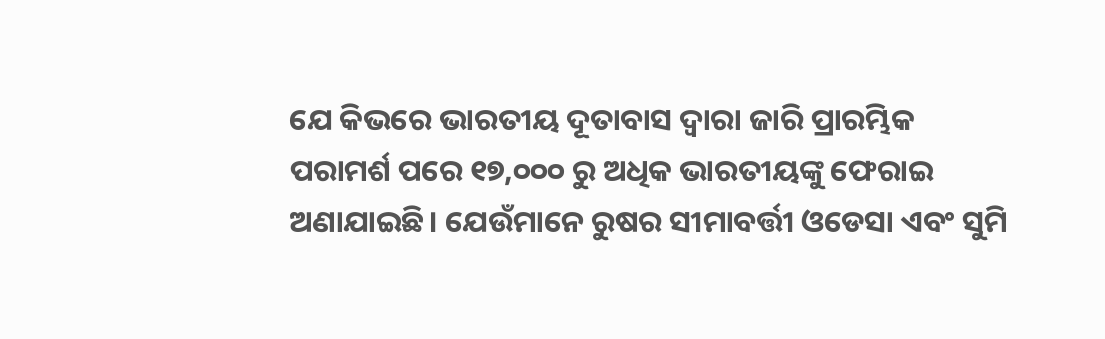ଯେ କିଭରେ ଭାରତୀୟ ଦୂତାବାସ ଦ୍ବାରା ଜାରି ପ୍ରାରମ୍ଭିକ ପରାମର୍ଶ ପରେ ୧୭,୦୦୦ ରୁ ଅଧିକ ଭାରତୀୟଙ୍କୁ ଫେରାଇ ଅଣାଯାଇଛି। ଯେଉଁମାନେ ରୁଷର ସୀମାବର୍ତ୍ତୀ ଓଡେସା ଏବଂ ସୁମି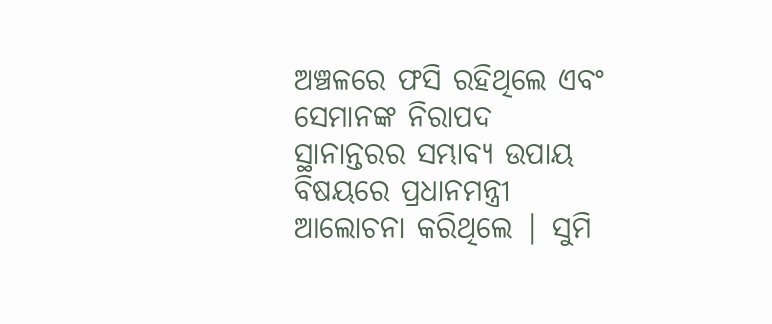ଅଞ୍ଚଳରେ ଫସି ରହିଥିଲେ ଏବଂ ସେମାନଙ୍କ ନିରାପଦ ସ୍ଥାନାନ୍ତରର ସମ୍ଭାବ୍ୟ ଉପାୟ ବିଷୟରେ ପ୍ରଧାନମନ୍ତ୍ରୀ ଆଲୋଚନା କରିଥିଲେ | ସୁମି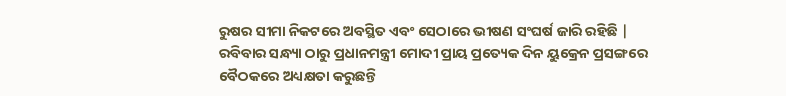ରୁଷର ସୀମା ନିକଟରେ ଅବସ୍ଥିତ ଏବଂ ସେଠାରେ ଭୀଷଣ ସଂଘର୍ଷ ଜାରି ରହିଛି |
ରବିବାର ସନ୍ଧ୍ୟା ଠାରୁ ପ୍ରଧାନମନ୍ତ୍ରୀ ମୋଦୀ ପ୍ରାୟ ପ୍ରତ୍ୟେକ ଦିନ ୟୁକ୍ରେନ ପ୍ରସଙ୍ଗରେ ବୈଠକରେ ଅଧ୍ୟକ୍ଷତା କରୁଛନ୍ତି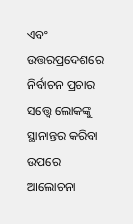ଏବଂ ଉତ୍ତରପ୍ରଦେଶରେ ନିର୍ବାଚନ ପ୍ରଚାର ସତ୍ତ୍ୱେ ଲୋକଙ୍କୁ ସ୍ଥାନାନ୍ତର କରିବା ଉପରେ ଆଲୋଚନା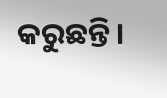କରୁଛନ୍ତି।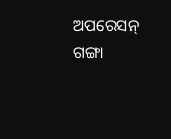ଅପରେସନ୍ ଗଙ୍ଗା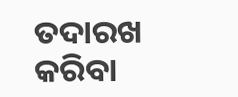ତଦାରଖ କରିବା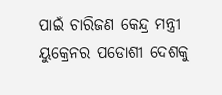ପାଇଁ ଚାରିଜଣ କେନ୍ଦ୍ର ମନ୍ତ୍ରୀ ୟୁକ୍ରେନର ପଡୋଶୀ ଦେଶକୁ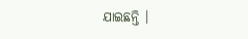ଯାଇଛନ୍ତି ।